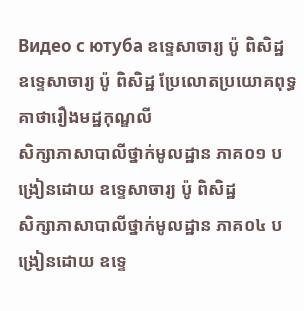Видео с ютуба ឧទ្ទេសាចារ្យ ប៉ូ ពិសិដ្ឋ
ឧទ្ទេសាចារ្យ ប៉ូ ពិសិដ្ឋ ប្រែលោតប្រយោគពុទ្ធគាថារឿងមដ្ឋកុណ្ឌលី
សិក្សាភាសាបាលីថ្នាក់មូលដ្ឋាន ភាគ០១ បង្រៀនដោយ ឧទ្ទេសាចារ្យ ប៉ូ ពិសិដ្ឋ
សិក្សាភាសាបាលីថ្នាក់មូលដ្ឋាន ភាគ០៤ បង្រៀនដោយ ឧទ្ទេ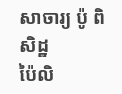សាចារ្យ ប៉ូ ពិសិដ្ឋ
ប៉ៃលិ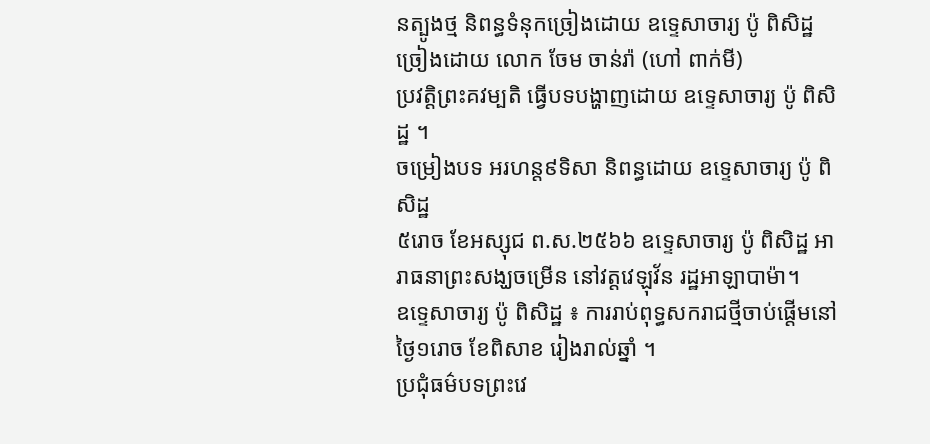នត្បូងថ្ម និពន្ធទំនុកច្រៀងដោយ ឧទ្ទេសាចារ្យ ប៉ូ ពិសិដ្ឋ ច្រៀងដោយ លោក ចែម ចាន់រ៉ា (ហៅ ពាក់មី)
ប្រវត្តិព្រះគវម្បតិ ធ្វើបទបង្ហាញដោយ ឧទ្ទេសាចារ្យ ប៉ូ ពិសិដ្ឋ ។
ចម្រៀងបទ អរហន្ត៩ទិសា និពន្ធដោយ ឧទ្ទេសាចារ្យ ប៉ូ ពិសិដ្ឋ
៥រោច ខែអស្សុជ ព.ស.២៥៦៦ ឧទ្ទេសាចារ្យ ប៉ូ ពិសិដ្ឋ អារាធនាព្រះសង្ឃចម្រើន នៅវត្តវេឡុវ័ន រដ្ឋអាឡាបាម៉ា។
ឧទ្ទេសាចារ្យ ប៉ូ ពិសិដ្ឋ ៖ ការរាប់ពុទ្ធសករាជថ្មីចាប់ផ្តើមនៅ ថ្ងៃ១រោច ខែពិសាខ រៀងរាល់ឆ្នាំ ។
ប្រជុំធម៌បទព្រះវេ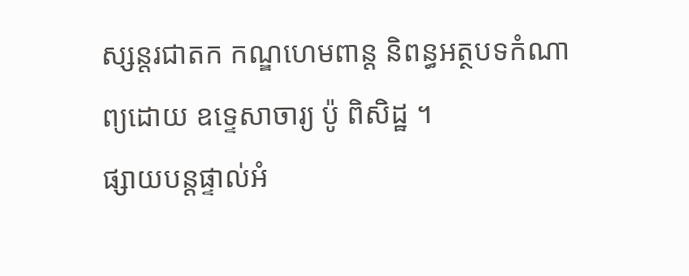ស្សន្តរជាតក កណ្ឌហេមពាន្ត និពន្ធអត្ថបទកំណាព្យដោយ ឧទ្ទេសាចារ្យ ប៉ូ ពិសិដ្ឋ ។
ផ្សាយបន្តផ្ទាល់អំ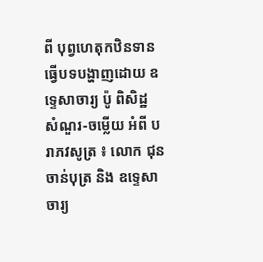ពី បុព្វហេតុកឋិនទាន ធ្វើបទបង្ហាញដោយ ឧទ្ទេសាចារ្យ ប៉ូ ពិសិដ្ឋ
សំណួរ-ចម្លើយ អំពី បរាភវសូត្រ ៖ លោក ជុន ចាន់បុត្រ និង ឧទ្ទេសាចារ្យ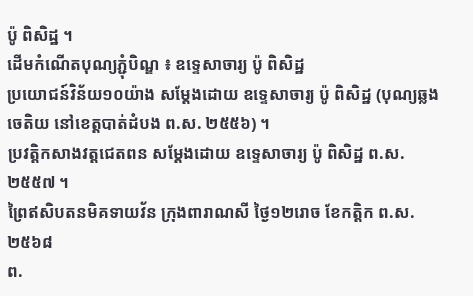ប៉ូ ពិសិដ្ឋ ។
ដើមកំណើតបុណ្យភ្ជុំបិណ្ឌ ៖ ឧទ្ទេសាចារ្យ ប៉ូ ពិសិដ្ឋ
ប្រយោជន៍វិន័យ១០យ៉ាង សម្តែងដោយ ឧទ្ទេសាចារ្យ ប៉ូ ពិសិដ្ឋ (បុណ្យឆ្លងចេតិយ នៅខេត្តបាត់ដំបង ព.ស. ២៥៥៦) ។
ប្រវត្តិកសាងវត្តជេតពន សម្ដែងដោយ ឧទ្ទេសាចារ្យ ប៉ូ ពិសិដ្ឋ ព.ស. ២៥៥៧ ។
ព្រៃឥសិបតនមិគទាយវ័ន ក្រុងពារាណសី ថ្ងៃ១២រោច ខែកត្តិក ព.ស. ២៥៦៨
ព.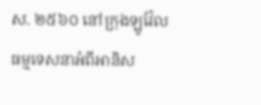ស. ២៥៦០ នៅក្រុងឡូវ៉ែល ធម្មទេសនាអំពីអានិស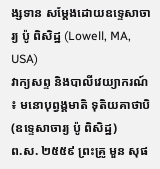ង្សទាន សម្តែងដោយឧទ្ទេសាចារ្យ ប៉ូ ពិសិដ្ឋ (Lowell, MA, USA)
វាក្យសព្ទ និងបាលីវេយ្យាករណ៍ ៖ មនោបុព្វង្គមាតិ ទុតិយគាថាបិ (ឧទ្ទេសាចារ្យ ប៉ូ ពិសិដ្ឋ)
ព.ស. ២៥៥៩ ព្រះគ្រូ មួន សុផ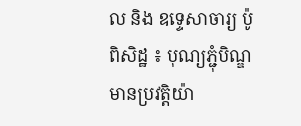ល និង ឧទ្ទេសាចារ្យ ប៉ូ ពិសិដ្ឋ ៖ បុណ្យភ្ជុំបិណ្ឌមានប្រវត្តិយ៉ា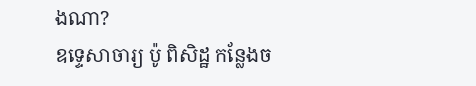ងណា?
ឧទ្ទេសាចារ្យ ប៉ូ ពិសិដ្ឋ កន្លែងច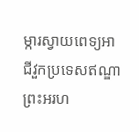ម្ការស្វាយពេទ្យអាជីវួកប្រទេសឥណ្ឌា
ព្រះអរហ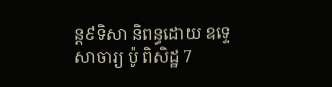ន្ត៩ទិសា និពន្ធដោយ ឧទ្ទេសាចារ្យ ប៉ូ ពិសិដ្ឋ 7